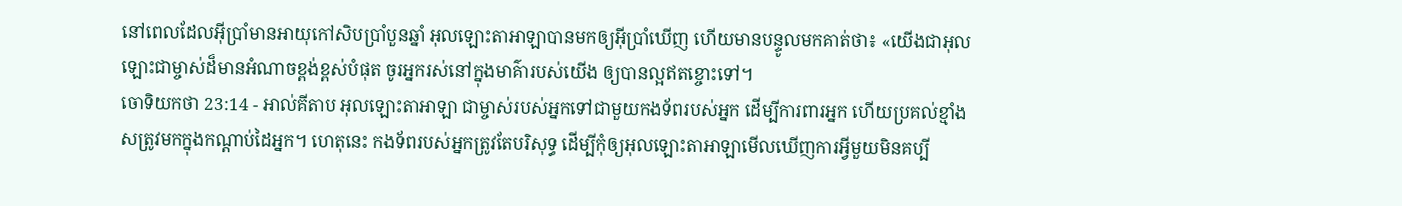នៅពេលដែលអ៊ីប្រាំមានអាយុកៅសិបប្រាំបួនឆ្នាំ អុលឡោះតាអាឡាបានមកឲ្យអ៊ីប្រាំឃើញ ហើយមានបន្ទូលមកគាត់ថា៖ «យើងជាអុលឡោះជាម្ចាស់ដ៏មានអំណាចខ្ពង់ខ្ពស់បំផុត ចូរអ្នករស់នៅក្នុងមាគ៌ារបស់យើង ឲ្យបានល្អឥតខ្ចោះទៅ។
ចោទិយកថា 23:14 - អាល់គីតាប អុលឡោះតាអាឡា ជាម្ចាស់របស់អ្នកទៅជាមួយកងទ័ពរបស់អ្នក ដើម្បីការពារអ្នក ហើយប្រគល់ខ្មាំងសត្រូវមកក្នុងកណ្តាប់ដៃអ្នក។ ហេតុនេះ កងទ័ពរបស់អ្នកត្រូវតែបរិសុទ្ធ ដើម្បីកុំឲ្យអុលឡោះតាអាឡាមើលឃើញការអ្វីមួយមិនគប្បី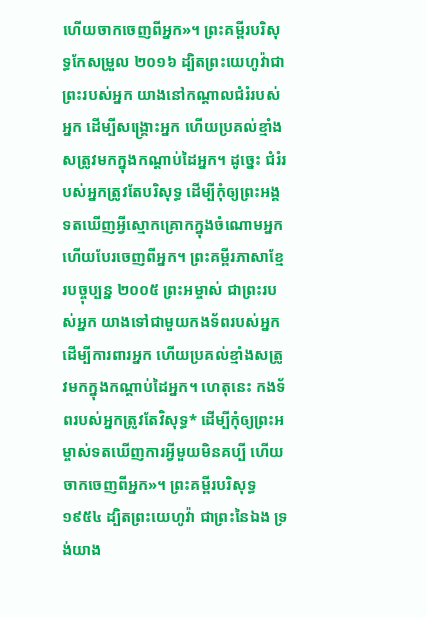ហើយចាកចេញពីអ្នក»។ ព្រះគម្ពីរបរិសុទ្ធកែសម្រួល ២០១៦ ដ្បិតព្រះយេហូវ៉ាជាព្រះរបស់អ្នក យាងនៅកណ្ដាលជំរំរបស់អ្នក ដើម្បីសង្គ្រោះអ្នក ហើយប្រគល់ខ្មាំងសត្រូវមកក្នុងកណ្ដាប់ដៃអ្នក។ ដូច្នេះ ជំរំរបស់អ្នកត្រូវតែបរិសុទ្ធ ដើម្បីកុំឲ្យព្រះអង្គទតឃើញអ្វីស្មោកគ្រោកក្នុងចំណោមអ្នក ហើយបែរចេញពីអ្នក។ ព្រះគម្ពីរភាសាខ្មែរបច្ចុប្បន្ន ២០០៥ ព្រះអម្ចាស់ ជាព្រះរបស់អ្នក យាងទៅជាមួយកងទ័ពរបស់អ្នក ដើម្បីការពារអ្នក ហើយប្រគល់ខ្មាំងសត្រូវមកក្នុងកណ្ដាប់ដៃអ្នក។ ហេតុនេះ កងទ័ពរបស់អ្នកត្រូវតែវិសុទ្ធ* ដើម្បីកុំឲ្យព្រះអម្ចាស់ទតឃើញការអ្វីមួយមិនគប្បី ហើយចាកចេញពីអ្នក»។ ព្រះគម្ពីរបរិសុទ្ធ ១៩៥៤ ដ្បិតព្រះយេហូវ៉ា ជាព្រះនៃឯង ទ្រង់យាង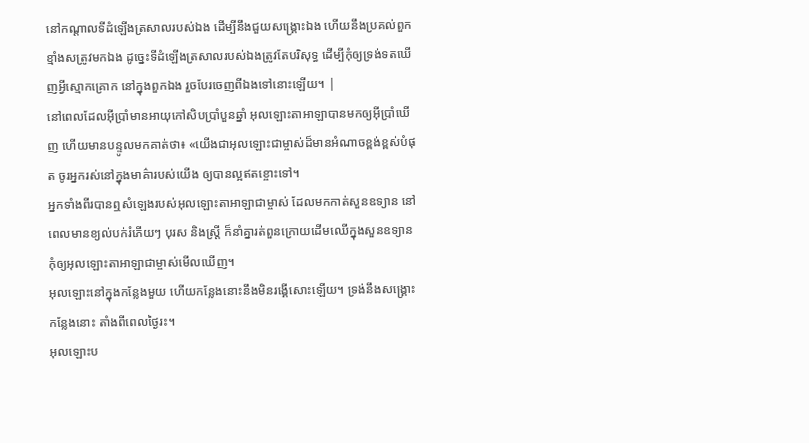នៅកណ្តាលទីដំឡើងត្រសាលរបស់ឯង ដើម្បីនឹងជួយសង្គ្រោះឯង ហើយនឹងប្រគល់ពួកខ្មាំងសត្រូវមកឯង ដូច្នេះទីដំឡើងត្រសាលរបស់ឯងត្រូវតែបរិសុទ្ធ ដើម្បីកុំឲ្យទ្រង់ទតឃើញអ្វីស្មោកគ្រោក នៅក្នុងពួកឯង រួចបែរចេញពីឯងទៅនោះឡើយ។ |
នៅពេលដែលអ៊ីប្រាំមានអាយុកៅសិបប្រាំបួនឆ្នាំ អុលឡោះតាអាឡាបានមកឲ្យអ៊ីប្រាំឃើញ ហើយមានបន្ទូលមកគាត់ថា៖ «យើងជាអុលឡោះជាម្ចាស់ដ៏មានអំណាចខ្ពង់ខ្ពស់បំផុត ចូរអ្នករស់នៅក្នុងមាគ៌ារបស់យើង ឲ្យបានល្អឥតខ្ចោះទៅ។
អ្នកទាំងពីរបានឮសំឡេងរបស់អុលឡោះតាអាឡាជាម្ចាស់ ដែលមកកាត់សួនឧទ្យាន នៅពេលមានខ្យល់បក់រំភើយៗ បុរស និងស្ត្រី ក៏នាំគ្នារត់ពួនក្រោយដើមឈើក្នុងសួនឧទ្យាន កុំឲ្យអុលឡោះតាអាឡាជាម្ចាស់មើលឃើញ។
អុលឡោះនៅក្នុងកន្លែងមួយ ហើយកន្លែងនោះនឹងមិនរង្គើសោះឡើយ។ ទ្រង់នឹងសង្គ្រោះកន្លែងនោះ តាំងពីពេលថ្ងៃរះ។
អុលឡោះប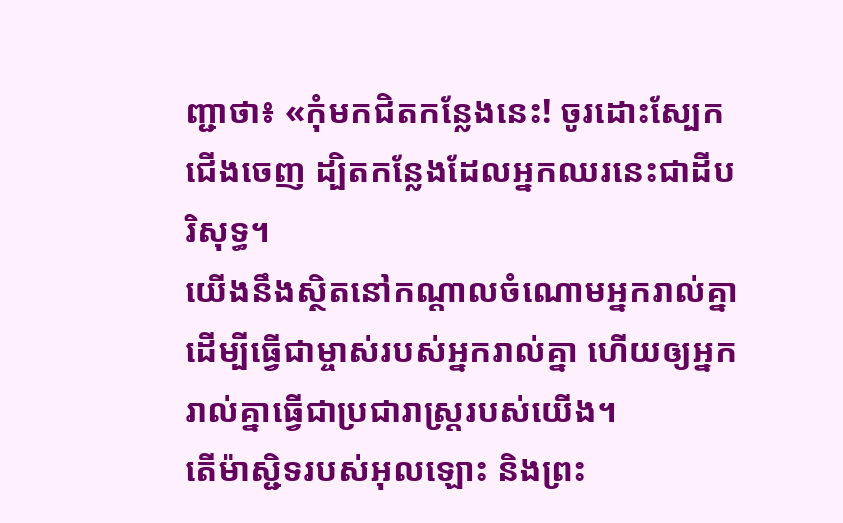ញ្ជាថា៖ «កុំមកជិតកន្លែងនេះ! ចូរដោះស្បែកជើងចេញ ដ្បិតកន្លែងដែលអ្នកឈរនេះជាដីបរិសុទ្ធ។
យើងនឹងស្ថិតនៅកណ្តាលចំណោមអ្នករាល់គ្នា ដើម្បីធ្វើជាម្ចាស់របស់អ្នករាល់គ្នា ហើយឲ្យអ្នករាល់គ្នាធ្វើជាប្រជារាស្ត្ររបស់យើង។
តើម៉ាស្ជិទរបស់អុលឡោះ និងព្រះ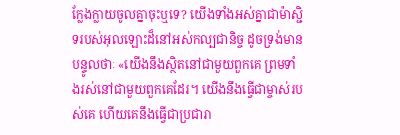ក្លែងក្លាយចូលគ្នាចុះឬទេ? យើងទាំងអស់គ្នាជាម៉ាស្ជិទរបស់អុលឡោះដ៏នៅអស់កល្បជានិច្ច ដូចទ្រង់មានបន្ទូលថាៈ «យើងនឹងស្ថិតនៅជាមួយពួកគេ ព្រមទាំងរស់នៅជាមួយពួកគេដែរ។ យើងនឹងធ្វើជាម្ចាស់របស់គេ ហើយគេនឹងធ្វើជាប្រជារា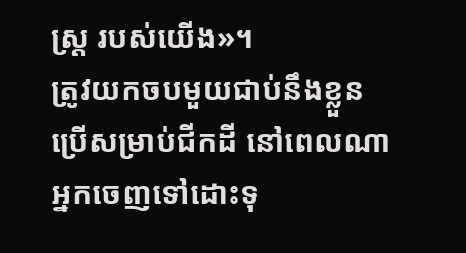ស្ដ្រ របស់យើង»។
ត្រូវយកចបមួយជាប់នឹងខ្លួន ប្រើសម្រាប់ជីកដី នៅពេលណាអ្នកចេញទៅដោះទុ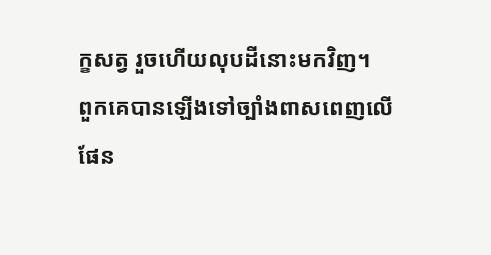ក្ខសត្វ រួចហើយលុបដីនោះមកវិញ។
ពួកគេបានឡើងទៅច្បាំងពាសពេញលើផែន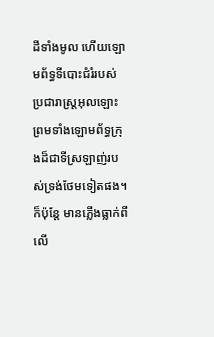ដីទាំងមូល ហើយឡោមព័ទ្ធទីបោះជំរំរបស់ប្រជារាស្ដ្រអុលឡោះ ព្រមទាំងឡោមព័ទ្ធក្រុងដ៏ជាទីស្រឡាញ់របស់ទ្រង់ថែមទៀតផង។ ក៏ប៉ុន្ដែ មានភ្លើងធ្លាក់ពីលើ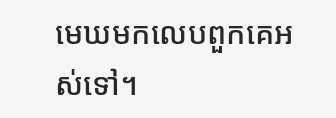មេឃមកលេបពួកគេអស់ទៅ។